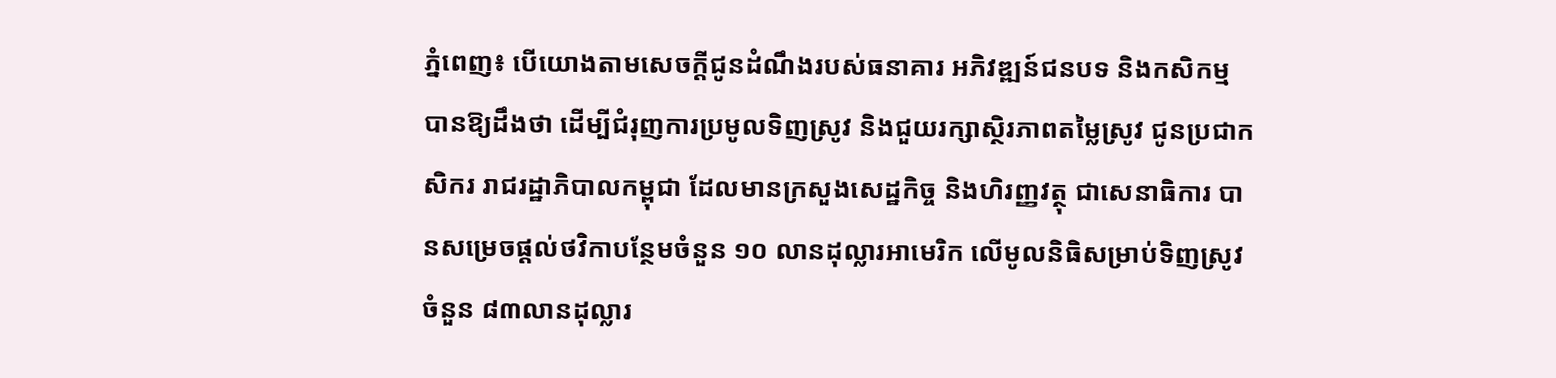ភ្នំពេញ៖ បើយោងតាមសេចក្តីជូនដំណឹងរបស់ធនាគារ អភិវឌ្ឍន៍ជនបទ និងកសិកម្ម បានឱ្យដឹងថា ដើម្បីជំរុញការប្រមូលទិញស្រូវ និងជួយរក្សាស្ថិរភាពតម្លៃស្រូវ ជូនប្រជាកសិករ រាជរដ្ឋាភិបាលកម្ពុជា ដែលមានក្រសួងសេដ្ឋកិច្ច និងហិរញ្ញវត្ថុ ជាសេនាធិការ បានសម្រេចផ្ដល់ថវិកាបន្ថែមចំនួន ១០ លានដុល្លារអាមេរិក លើមូលនិធិសម្រាប់ទិញស្រូវ ចំនួន ៨៣លានដុល្លារ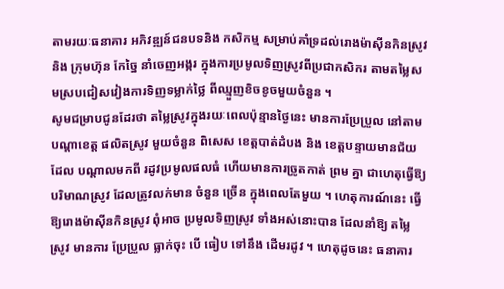តាមរយៈធនាគារ អភិវឌ្ឍន៍ជនបទនិង កសិកម្ម សម្រាប់គាំទ្រដល់រោងម៉ាស៊ីនកិនស្រូវ និង ក្រុមហ៊ុន កែច្នៃ នាំចេញអង្ករ ក្នុងការប្រមូលទិញស្រូវពីប្រជាកសិករ តាមតម្លៃសមស្របជៀសវៀងការទិញទម្លាក់ថ្លៃ ពីឈ្មួញខិចខូចមួយចំនួន ។
សូមជម្រាបជូនដែរថា តម្លៃស្រូវក្នុងរយៈពេលប៉ុន្មានថ្ងៃនេះ មានការប្រែប្រួល នៅតាមបណ្តាខេត្ត ផលិតស្រូវ មួយចំនួន ពិសេស ខេត្តបាត់ដំបង និង ខេត្តបន្ទាយមានជ័យ ដែល បណ្តាលមកពី រដូវប្រមូលផលធំ ហើយមានការច្រូតកាត់ ព្រម គ្នា ជាហេតុធ្វើឱ្យបរិមាណស្រូវ ដែលត្រូវលក់មាន ចំនួន ច្រើន ក្នុងពេលតែមួយ ។ ហេតុការណ៍នេះ ធ្វើឱ្យរោងម៉ាស៊ីនកិនស្រូវ ពុំអាច ប្រមូលទិញស្រូវ ទាំងអស់នោះបាន ដែលនាំឱ្យ តម្លៃ ស្រូវ មានការ ប្រែប្រួល ធ្លាក់ចុះ បើ ធៀប ទៅនឹង ដើមរដូវ ។ ហេតុដូចនេះ ធនាគារ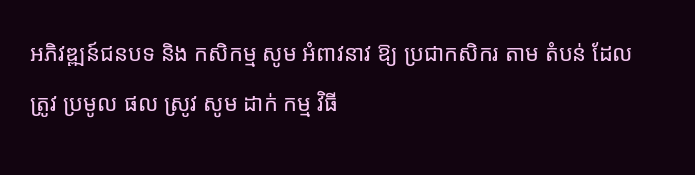អភិវឌ្ឍន៍ជនបទ និង កសិកម្ម សូម អំពាវនាវ ឱ្យ ប្រជាកសិករ តាម តំបន់ ដែល ត្រូវ ប្រមូល ផល ស្រូវ សូម ដាក់ កម្ម វិធី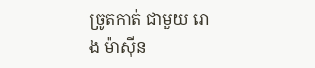ច្រូតកាត់ ជាមួយ រោង ម៉ាស៊ីន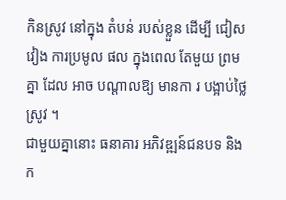កិនស្រូវ នៅក្នុង តំបន់ របស់ខ្លួន ដើម្បី ជៀសវៀង ការប្រមូល ផល ក្នុងពេល តែមួយ ព្រម គ្នា ដែល អាច បណ្ដាលឱ្យ មានកា រ បង្អាប់ថ្លៃ ស្រូវ ។
ជាមួយគ្នានោះ ធនាគារ អភិវឌ្ឍន៍ជនបទ និងក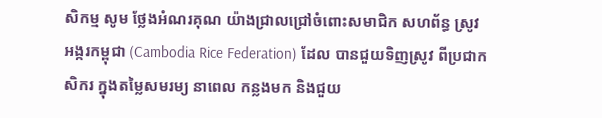សិកម្ម សូម ថ្លែងអំណរគុណ យ៉ាងជ្រាលជ្រៅចំពោះសមាជិក សហព័ន្ធ ស្រូវអង្ករកម្ពុជា (Cambodia Rice Federation) ដែល បានជួយទិញស្រូវ ពីប្រជាកសិករ ក្នុងតម្លៃសមរម្យ នាពេល កន្លងមក និងជួយ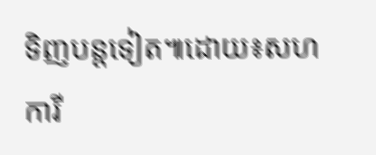ទិញបន្តទៀត៕ដោយ៖សហការី